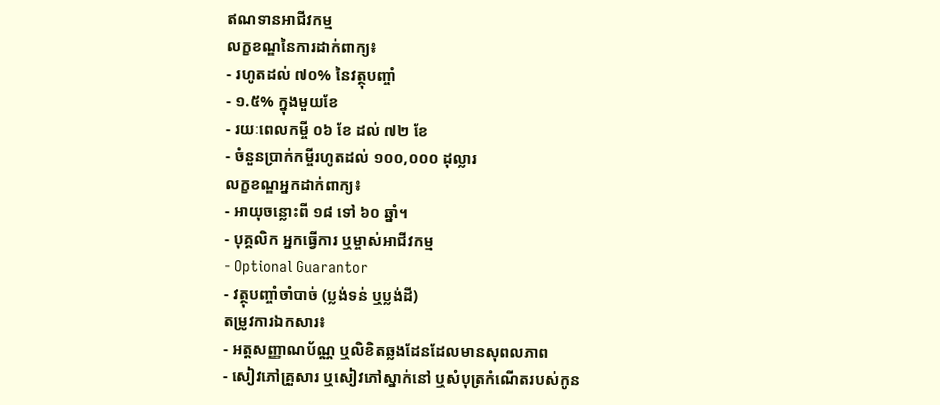ឥណទានអាជីវកម្ម
លក្ខខណ្ឌនៃការដាក់ពាក្យ៖
- រហូតដល់ ៧០% នៃវត្ថុបញ្ចាំ
- ១.៥% ក្នុងមួយខែ
- រយៈពេលកម្ចី ០៦ ខែ ដល់ ៧២ ខែ
- ចំនួនប្រាក់កម្ចីរហូតដល់ ១០០,០០០ ដុល្លារ
លក្ខខណ្ឌអ្នកដាក់ពាក្យ៖
- អាយុចន្លោះពី ១៨ ទៅ ៦០ ឆ្នាំ។
- បុគ្គលិក អ្នកធ្វើការ ឬម្ចាស់អាជីវកម្ម
- Optional Guarantor
- វត្ថុបញ្ចាំចាំបាច់ (ប្លង់ទន់ ឬប្លង់ដី)
តម្រូវការឯកសារ៖
- អត្តសញ្ញាណប័ណ្ណ ឬលិខិតឆ្លងដែនដែលមានសុពលភាព
- សៀវភៅគ្រួសារ ឬសៀវភៅស្នាក់នៅ ឬសំបុត្រកំណើតរបស់កូន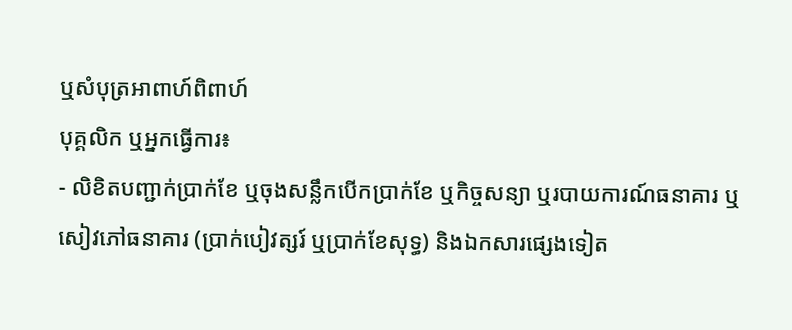ឬសំបុត្រអាពាហ៍ពិពាហ៍
បុគ្គលិក ឬអ្នកធ្វើការ៖
- លិខិតបញ្ជាក់ប្រាក់ខែ ឬចុងសន្លឹកបើកប្រាក់ខែ ឬកិច្ចសន្យា ឬរបាយការណ៍ធនាគារ ឬសៀវភៅធនាគារ (ប្រាក់បៀវត្សរ៍ ឬប្រាក់ខែសុទ្ធ) និងឯកសារផ្សេងទៀត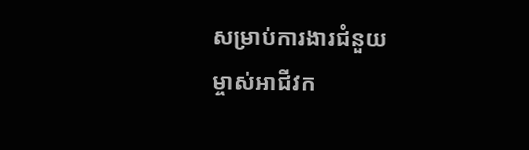សម្រាប់ការងារជំនួយ
ម្ចាស់អាជីវក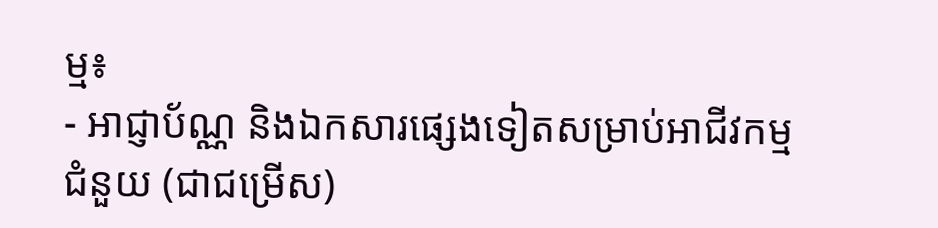ម្ម៖
- អាជ្ញាប័ណ្ណ និងឯកសារផ្សេងទៀតសម្រាប់អាជីវកម្មជំនួយ (ជាជម្រើស)